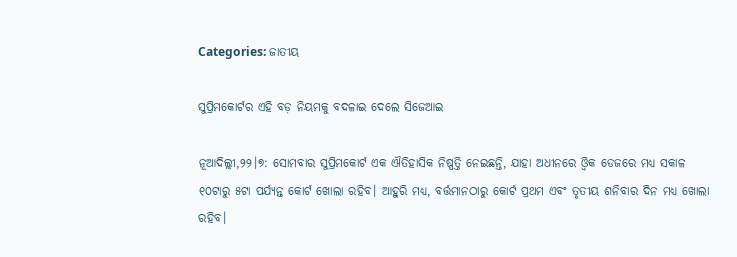Categories: ଜାତୀୟ

ସୁପ୍ରିମକୋର୍ଟର ଏହି ବଡ଼ ନିୟମକୁ ବଦଳାଇ ଦେଲେ ସିଜେଆଇ

ନୂଆଦିଲ୍ଲୀ,୨୨।୭: ସୋମବାର ସୁପ୍ରିମକୋର୍ଟ ଏକ ଐତିହାସିକ ନିଷ୍ପତ୍ତି ନେଇଛନ୍ତି, ଯାହା ଅଧୀନରେ ଓ୍ବିକ ଡେଜରେ ମଧ୍ୟ ସକାଳ ୧୦ଟାରୁ ୫ଟା ପର୍ଯ୍ୟନ୍ତ କୋର୍ଟ ଖୋଲା ରହିବ। ଆହୁରି ମଧ୍ୟ, ବର୍ତ୍ତମାନଠାରୁ କୋର୍ଟ ପ୍ରଥମ ଏବଂ ତୃତୀୟ ଶନିବାର ଦିନ ମଧ୍ୟ ଖୋଲା ରହିବ।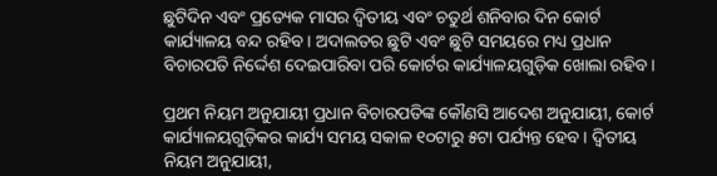ଛୁଟିଦିନ ଏବଂ ପ୍ରତ୍ୟେକ ମାସର ଦ୍ୱିତୀୟ ଏବଂ ଚତୁର୍ଥ ଶନିବାର ଦିନ କୋର୍ଟ କାର୍ଯ୍ୟାଳୟ ବନ୍ଦ ରହିବ। ଅଦାଲତର ଛୁଟି ଏବଂ ଛୁଟି ସମୟରେ ମଧ୍ୟ ପ୍ରଧାନ ବିଚାରପତି ନିର୍ଦ୍ଦେଶ ଦେଇପାରିବା ପରି କୋର୍ଟର କାର୍ଯ୍ୟାଳୟଗୁଡ଼ିକ ଖୋଲା ରହିବ।

ପ୍ରଥମ ନିୟମ ଅନୁଯାୟୀ ପ୍ରଧାନ ବିଚାରପତିଙ୍କ କୌଣସି ଆଦେଶ ଅନୁଯାୟୀ, କୋର୍ଟ କାର୍ଯ୍ୟାଳୟଗୁଡ଼ିକର କାର୍ଯ୍ୟ ସମୟ ସକାଳ ୧୦ଟାରୁ ୫ଟା ପର୍ଯ୍ୟନ୍ତ ହେବ। ଦ୍ୱିତୀୟ ନିୟମ ଅନୁଯାୟୀ,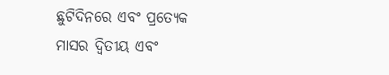ଛୁଟିଦିନରେ ଏବଂ ପ୍ରତ୍ୟେକ ମାସର ଦ୍ୱିତୀୟ ଏବଂ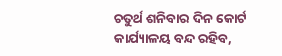ଚତୁର୍ଥ ଶନିବାର ଦିନ କୋର୍ଟ କାର୍ଯ୍ୟାଳୟ ବନ୍ଦ ରହିବ,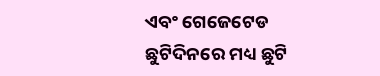ଏବଂ ଗେଜେଟେଡ ଛୁଟିଦିନରେ ମଧ୍ୟ ଛୁଟି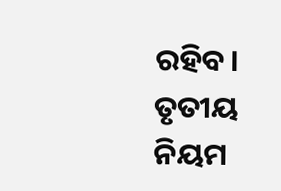ରହିବ। ତୃତୀୟ ନିୟମ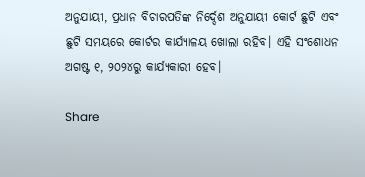ଅନୁଯାୟୀ, ପ୍ରଧାନ ବିଚାରପତିଙ୍କ ନିର୍ଦ୍ଦେଶ ଅନୁଯାୟୀ କୋର୍ଟ ଛୁଟି ଏବଂ ଛୁଟି ସମୟରେ କୋର୍ଟର କାର୍ଯ୍ୟାଳୟ ଖୋଲା ରହିବ। ଏହି ସଂଶୋଧନ ଅଗଷ୍ଟ ୧, ୨୦୨୪ରୁ କାର୍ଯ୍ୟକାରୀ ହେବ।

Share